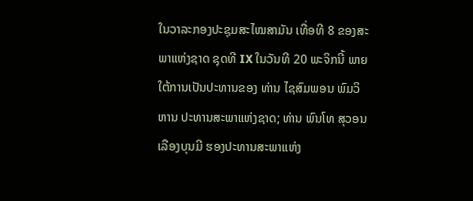ໃນວາລະກອງປະຊຸມສະໄໝສາມັນ ເທື່ອທີ 8 ຂອງສະພາແຫ່ງຊາດ ຊຸດທີ IX ໃນວັນທີ 20 ພະຈິກນີ້ ພາຍໃຕ້ການເປັນປະທານຂອງ ທ່ານ ໄຊສົມພອນ ພົມວິຫານ ປະທານສະພາແຫ່ງຊາດ; ທ່ານ ພົນໂທ ສຸວອນ ເລືອງບຸນມີ ຮອງປະທານສະພາແຫ່ງ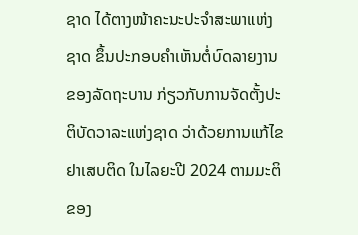ຊາດ ໄດ້ຕາງໜ້າຄະນະປະຈໍາສະພາແຫ່ງຊາດ ຂຶ້ນປະກອບຄໍາເຫັນຕໍ່ບົດລາຍງານຂອງລັດຖະບານ ກ່ຽວກັບການຈັດຕັ້ງປະຕິບັດວາລະແຫ່ງຊາດ ວ່າດ້ວຍການແກ້ໄຂຢາເສບຕິດ ໃນໄລຍະປີ 2024 ຕາມມະຕິຂອງ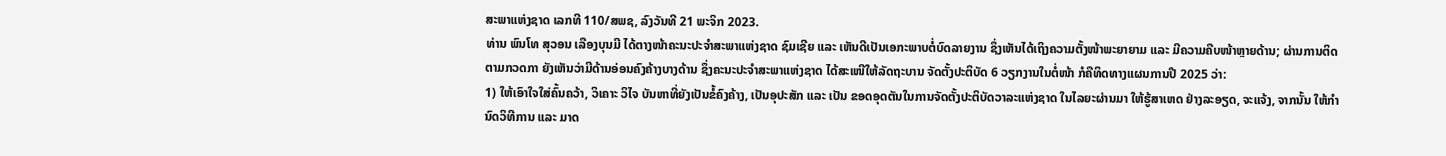ສະພາແຫ່ງຊາດ ເລກທີ 110/ສພຊ, ລົງວັນທີ 21 ພະຈິກ 2023.
ທ່ານ ພົນໂທ ສຸວອນ ເລືອງບຸນມີ ໄດ້ຕາງໜ້າຄະນະປະຈໍາສະພາແຫ່ງຊາດ ຊົມເຊີຍ ແລະ ເຫັນດີເປັນເອກະພາບຕໍ່ບົດລາຍງານ ຊຶ່ງເຫັນໄດ້ເຖິງຄວາມຕັ້ງໜ້າພະຍາຍາມ ແລະ ມີຄວາມຄືບໜ້າຫຼາຍດ້ານ; ຜ່ານການຕິດຕາມກວດກາ ຍັງເຫັນວ່າມີດ້ານອ່ອນຄົງຄ້າງບາງດ້ານ ຊຶ່ງຄະນະປະຈໍາສະພາແຫ່ງຊາດ ໄດ້ສະເໜີໃຫ້ລັດຖະບານ ຈັດຕັ້ງປະຕິບັດ 6 ວຽກງານໃນຕໍ່ໜ້າ ກໍຄືທິດທາງແຜນການປີ 2025 ວ່າ:
1) ໃຫ້ເອົາໃຈໃສ່ຄົ້ນຄວ້າ, ວິເຄາະ ວິໄຈ ບັນຫາທີ່ຍັງເປັນຂໍ້ຄົງຄ້າງ, ເປັນອຸປະສັກ ແລະ ເປັນ ຂອດອຸດຕັນໃນການຈັດຕັ້ງປະຕິບັດວາລະແຫ່ງຊາດ ໃນໄລຍະຜ່ານມາ ໃຫ້ຮູ້ສາເຫດ ຢ່າງລະອຽດ, ຈະແຈ້ງ, ຈາກນັ້ນ ໃຫ້ກໍານົດວິທີການ ແລະ ມາດ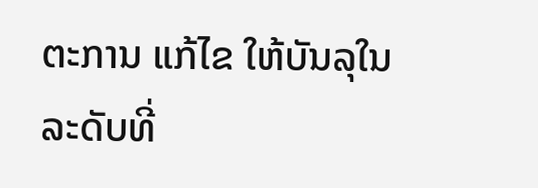ຕະການ ແກ້ໄຂ ໃຫ້ບັນລຸໃນລະດັບທີ່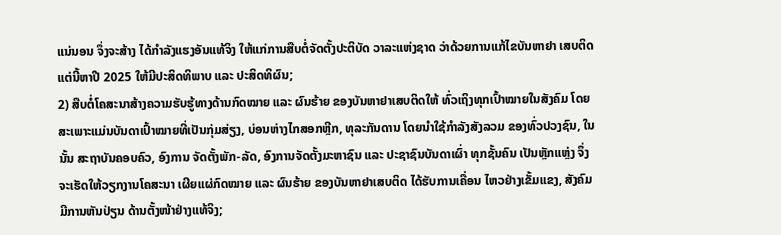ແນ່ນອນ ຈຶ່ງຈະສ້າງ ໄດ້ກໍາລັງແຮງອັນແທ້ຈິງ ໃຫ້ແກ່ການສືບຕໍ່ຈັດຕັ້ງປະຕິບັດ ວາລະແຫ່ງຊາດ ວ່າດ້ວຍການແກ້ໄຂບັນຫາຢາ ເສບຕິດ ແຕ່ນີ້ຫາປີ 2025 ໃຫ້ມີປະສິດທິພາບ ແລະ ປະສິດທິຜົນ;
2) ສືບຕໍ່ໂຄສະນາສ້າງຄວາມຮັບຮູ້ທາງດ້ານກົດໝາຍ ແລະ ຜົນຮ້າຍ ຂອງບັນຫາຢາເສບຕິດໃຫ້ ທົ່ວເຖິງທຸກເປົ້າໝາຍໃນສັງຄົມ ໂດຍສະເພາະແມ່ນບັນດາເປົ້າໝາຍທີ່ເປັນກຸ່ມສ່ຽງ, ບ່ອນຫ່າງໄກສອກຫຼີກ, ທຸລະກັນດານ ໂດຍນໍາໃຊ້ກໍາລັງສັງລວມ ຂອງທົ່ວປວງຊົນ, ໃນນັ້ນ ສະຖາບັນຄອບຄົວ, ອົງການ ຈັດຕັ້ງພັກ-ລັດ, ອົງການຈັດຕັ້ງມະຫາຊົນ ແລະ ປະຊາຊົນບັນດາເຜົ່າ ທຸກຊັ້ນຄົນ ເປັນຫຼັກແຫຼ່ງ ຈຶ່ງຈະເຮັດໃຫ້ວຽກງານໂຄສະນາ ເຜີຍແຜ່ກົດໝາຍ ແລະ ຜົນຮ້າຍ ຂອງບັນຫາຢາເສບຕິດ ໄດ້ຮັບການເຄື່ອນ ໄຫວຢ່າງເຂັ້ມແຂງ, ສັງຄົມມີການຫັນປ່ຽນ ດ້ານຕັ້ງໜ້າຢ່າງແທ້ຈິງ;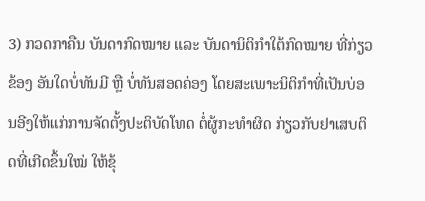3) ກວດກາຄືນ ບັນດາກົດໝາຍ ແລະ ບັນດານິຕິກໍາໃຕ້ກົດໝາຍ ທີ່ກ່ຽວຂ້ອງ ອັນໃດບໍ່ທັນມີ ຫຼື ບໍ່ທັນສອດຄ່ອງ ໂດຍສະເພາະນິຕິກໍາທີ່ເປັນບ່ອນອີງໃຫ້ແກ່ການຈັດຕັ້ງປະຕິບັດໂທດ ຕໍ່ຜູ້ກະທໍາຜິດ ກ່ຽວກັບຢາເສບຕິດທີ່ເກີດຂຶ້ນໃໝ່ ໃຫ້ຂຸ້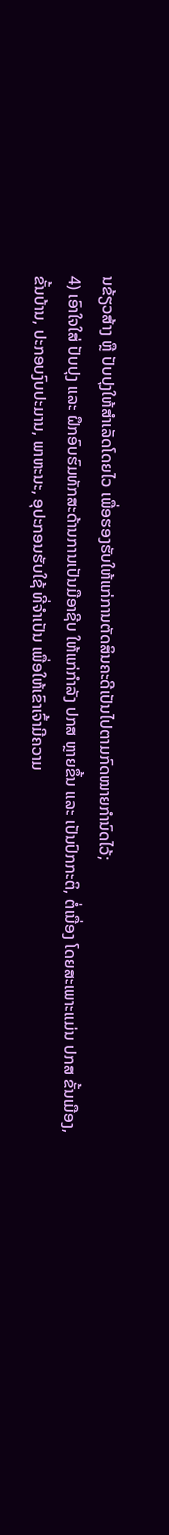ນຂ້ຽວສ້າງ ຫຼື ປັບປຸງໃຫ້ສໍາເລັດໂດຍໄວ ເພື່ອຮອງຮັບໃຫ້ແກ່ການຕັດສິນຄະດີເປັນໄປຕາມກົດໝາຍກໍານົດໄວ້;
4) ເອົາໃຈໃສ່ ປັບປຸງ ແລະ ຝຶກອົບຮົມທັກສະດ້ານການເປັນມືອາຊີບ ໃຫ້ແກ່ກໍາລັງ ປກສ ຫຼາຍຂຶ້ນ ແລະ ເປັນປົກກະຕິ, ຕໍ່ເນື່ອງ ໂດຍສະເພາະແມ່ນ ປກສ ຂັ້ນເມືອງ, ຂັ້ນບ້ານ, ປະກອບງົບປະມານ, ພາຫະນະ, ອຸປະກອນຮັບໃຊ້ ທີ່ຈໍາເປັນ ເພື່ອໃຫ້ເຂົາເຈົ້າມີຄວາມ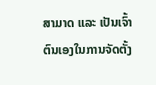ສາມາດ ແລະ ເປັນເຈົ້າຕົນເອງໃນການຈັດຕັ້ງ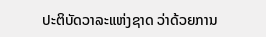ປະຕິບັດວາລະແຫ່ງຊາດ ວ່າດ້ວຍການ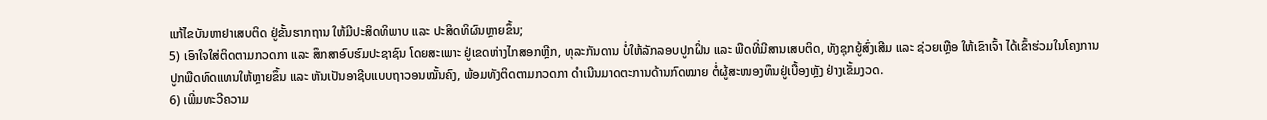ແກ້ໄຂບັນຫາຢາເສບຕິດ ຢູ່ຂັ້ນຮາກຖານ ໃຫ້ມີປະສິດທິພາບ ແລະ ປະສິດທິຜົນຫຼາຍຂຶ້ນ;
5) ເອົາໃຈໃສ່ຕິດຕາມກວດກາ ແລະ ສຶກສາອົບຮົມປະຊາຊົນ ໂດຍສະເພາະ ຢູ່ເຂດຫ່າງໄກສອກຫຼີກ, ທຸລະກັນດານ ບໍ່ໃຫ້ລັກລອບປູກຝິ່ນ ແລະ ພືດທີ່ມີສານເສບຕິດ, ທັງຊຸກຍູ້ສົ່ງເສີມ ແລະ ຊ່ວຍເຫຼືອ ໃຫ້ເຂົາເຈົ້າ ໄດ້ເຂົ້າຮ່ວມໃນໂຄງການປູກພືດທົດແທນໃຫ້ຫຼາຍຂຶ້ນ ແລະ ຫັນເປັນອາຊີບແບບຖາວອນໝັ້ນຄົງ, ພ້ອມທັງຕິດຕາມກວດກາ ດໍາເນີນມາດຕະການດ້ານກົດໝາຍ ຕໍ່ຜູ້ສະໜອງທຶນຢູ່ເບື້ອງຫຼັງ ຢ່າງເຂັ້ມງວດ.
6) ເພີ່ມທະວີຄວາມ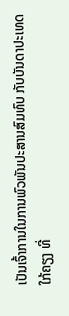ເປັນເຈົ້າການໃນການພົວພັນປະສານສົມທົບ ກັບບັນດາປະເທດໃກ້ຄຽງ ທີ່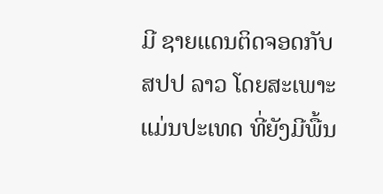ມີ ຊາຍແດນຕິດຈອດກັບ ສປປ ລາວ ໂດຍສະເພາະແມ່ນປະເທດ ທີ່ຍັງມີພື້ນ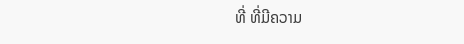ທີ່ ທີ່ມີຄວາມ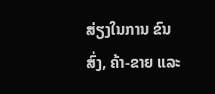ສ່ຽງໃນການ ຂົນສົ່ງ, ຄ້າ-ຂາຍ ແລະ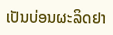ເປັນບ່ອນຜະລິດຢາ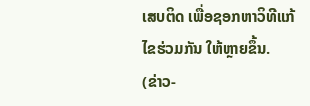ເສບຕິດ ເພື່ອຊອກຫາວິທີແກ້ໄຂຮ່ວມກັນ ໃຫ້ຫຼາຍຂຶ້ນ.
(ຂ່າວ-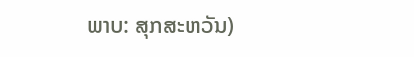ພາບ: ສຸກສະຫວັນ)